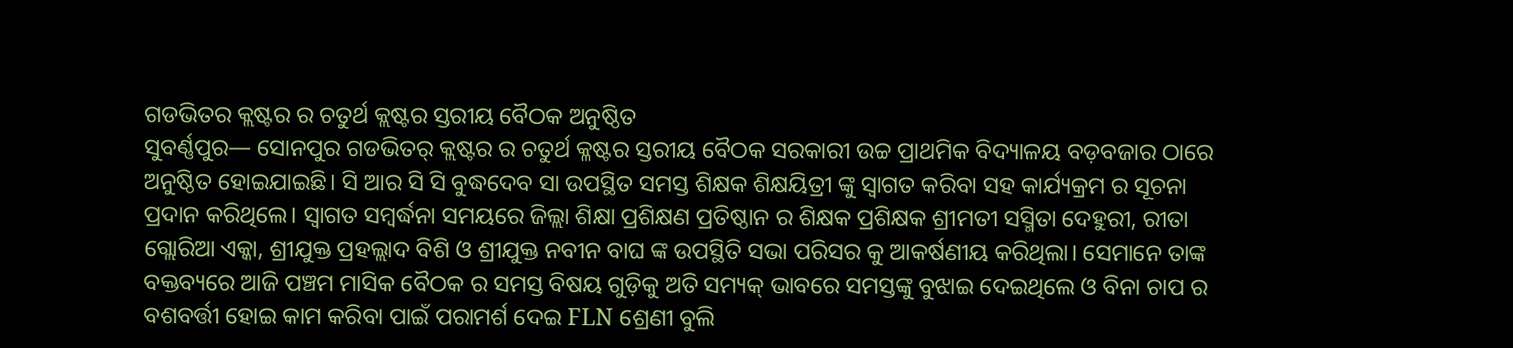ଗଡଭିତର କ୍ଲଷ୍ଟର ର ଚତୁର୍ଥ କ୍ଲଷ୍ଟର ସ୍ତରୀୟ ବୈଠକ ଅନୁଷ୍ଠିତ
ସୁବର୍ଣ୍ଣପୁର— ସୋନପୁର ଗଡଭିତର୍ କ୍ଲଷ୍ଟର ର ଚତୁର୍ଥ କ୍ଳଷ୍ଟର ସ୍ତରୀୟ ବୈଠକ ସରକାରୀ ଉଚ୍ଚ ପ୍ରାଥମିକ ବିଦ୍ୟାଳୟ ବଡ଼ବଜାର ଠାରେ ଅନୁଷ୍ଠିତ ହୋଇଯାଇଛି। ସି ଆର ସି ସି ବୁଦ୍ଧଦେବ ସା ଉପସ୍ଥିତ ସମସ୍ତ ଶିକ୍ଷକ ଶିକ୍ଷୟିତ୍ରୀ ଙ୍କୁ ସ୍ଵାଗତ କରିବା ସହ କାର୍ଯ୍ୟକ୍ରମ ର ସୂଚନା ପ୍ରଦାନ କରିଥିଲେ। ସ୍ବାଗତ ସମ୍ବର୍ଦ୍ଧନା ସମୟରେ ଜିଲ୍ଲା ଶିକ୍ଷା ପ୍ରଶିକ୍ଷଣ ପ୍ରତିଷ୍ଠାନ ର ଶିକ୍ଷକ ପ୍ରଶିକ୍ଷକ ଶ୍ରୀମତୀ ସସ୍ମିତା ଦେହୁରୀ, ରୀତା ଗ୍ଲୋରିଆ ଏକ୍କା, ଶ୍ରୀଯୁକ୍ତ ପ୍ରହଲ୍ଲାଦ ବିଶି ଓ ଶ୍ରୀଯୁକ୍ତ ନବୀନ ବାଘ ଙ୍କ ଉପସ୍ଥିତି ସଭା ପରିସର କୁ ଆକର୍ଷଣୀୟ କରିଥିଲା। ସେମାନେ ତାଙ୍କ ବକ୍ତବ୍ୟରେ ଆଜି ପଞ୍ଚମ ମାସିକ ବୈଠକ ର ସମସ୍ତ ବିଷୟ ଗୁଡ଼ିକୁ ଅତି ସମ୍ୟକ୍ ଭାବରେ ସମସ୍ତଙ୍କୁ ବୁଝାଇ ଦେଇଥିଲେ ଓ ବିନା ଚାପ ର ବଶବର୍ତ୍ତୀ ହୋଇ କାମ କରିବା ପାଇଁ ପରାମର୍ଶ ଦେଇ FLN ଶ୍ରେଣୀ ବୁଲି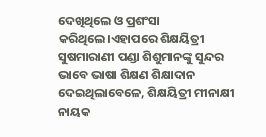ଦେଖିଥିଲେ ଓ ପ୍ରଶଂସା କରିଥିଲେ।ଏହାପରେ ଶିକ୍ଷୟିତ୍ରୀ ସୁଷମାରାଣୀ ପଣ୍ଡା ଶିଶୁମାନଙ୍କୁ ସୁନ୍ଦର ଭାବେ ଭାଷା ଶିକ୍ଷଣ ଶିକ୍ଷାଦାନ ଦେଇଥିଲାବେଳେ, ଶିକ୍ଷୟିତ୍ରୀ ମୀନାକ୍ଷୀ ନାୟକ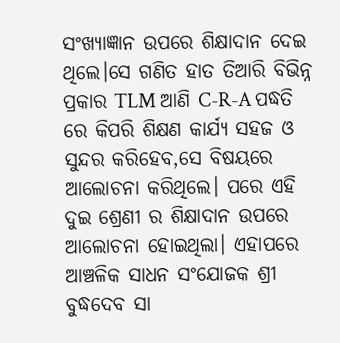ସଂଖ୍ୟାଜ୍ଞାନ ଉପରେ ଶିକ୍ଷାଦାନ ଦେଇ ଥିଲେ।ସେ ଗଣିତ ହାତ ତିଆରି ବିଭିନ୍ନ ପ୍ରକାର TLM ଆଣି C-R-A ପଦ୍ଧତି ରେ କିପରି ଶିକ୍ଷଣ କାର୍ଯ୍ୟ ସହଜ ଓ ସୁନ୍ଦର କରିହେବ,ସେ ବିଷୟରେ ଆଲୋଚନା କରିଥିଲେ। ପରେ ଏହି ଦୁଇ ଶ୍ରେଣୀ ର ଶିକ୍ଷାଦାନ ଉପରେ ଆଲୋଚନା ହୋଇଥିଲା। ଏହାପରେ ଆଞ୍ଚଳିକ ସାଧନ ସଂଯୋଜକ ଶ୍ରୀ ବୁଦ୍ଧଦେବ ସା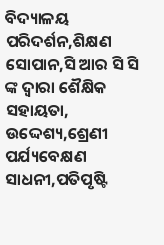ବିଦ୍ୟାଳୟ ପରିଦର୍ଶନ,ଶିକ୍ଷଣ ସୋପାନ,ସି ଆର ସି ସି ଙ୍କ ଦ୍ଵାରା ଶୈକ୍ଷିକ ସହାୟତା, ଉଦ୍ଦେଶ୍ୟ,ଶ୍ରେଣୀ ପର୍ଯ୍ୟବେକ୍ଷଣ ସାଧନୀ,ପତିପୃଷ୍ଟି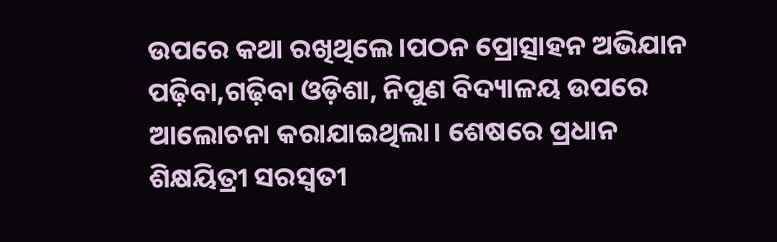ଉପରେ କଥା ରଖିଥିଲେ।ପଠନ ପ୍ରୋତ୍ସାହନ ଅଭିଯାନ ପଢ଼ିବା,ଗଢ଼ିବା ଓଡ଼ିଶା, ନିପୁଣ ବିଦ୍ୟାଳୟ ଉପରେ ଆଲୋଚନା କରାଯାଇଥିଲା। ଶେଷରେ ପ୍ରଧାନ ଶିକ୍ଷୟିତ୍ରୀ ସରସ୍ଵତୀ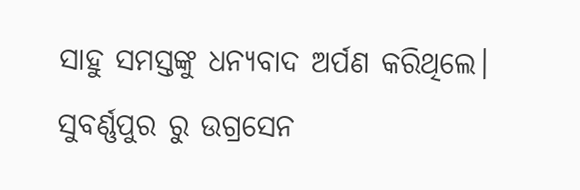ସାହୁ ସମସ୍ତଙ୍କୁ ଧନ୍ୟବାଦ ଅର୍ପଣ କରିଥିଲେ।
ସୁବର୍ଣ୍ଣପୁର ରୁ ଉଗ୍ରସେନ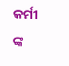କର୍ମୀ ଙ୍କ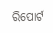ରିପୋର୍ଟ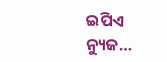ଇପିଏ ନ୍ୟୁଜ…